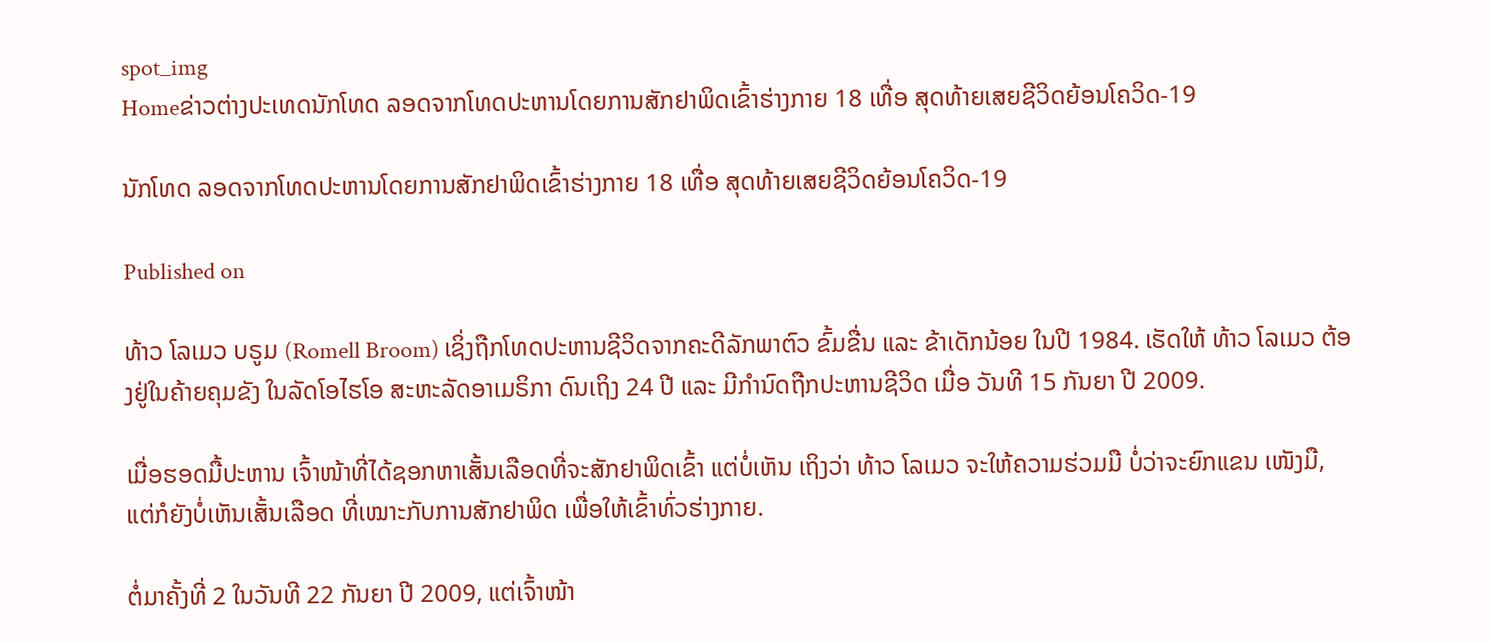spot_img
Homeຂ່າວຕ່າງປະເທດນັກໂທດ ລອດຈາກໂທດປະຫານໂດຍການສັກຢາພິດເຂົ້າຮ່າງກາຍ 18 ເທື່ອ ສຸດທ້າຍເສຍຊີວິດຍ້ອນໂຄວິດ-19

ນັກໂທດ ລອດຈາກໂທດປະຫານໂດຍການສັກຢາພິດເຂົ້າຮ່າງກາຍ 18 ເທື່ອ ສຸດທ້າຍເສຍຊີວິດຍ້ອນໂຄວິດ-19

Published on

ທ້າວ ໂລເມວ ບຣູມ (Romell Broom) ເຊິ່ງຖືກໂທດປະຫານຊີວິດຈາກຄະດີລັກພາຕົວ ຂົ້ມຂື່ນ ແລະ ຂ້າເດັກນ້ອຍ ໃນປີ 1984. ເຮັດໃຫ້ ທ້າວ ໂລເມວ ຕ້ອງຢູ່ໃນຄ້າຍຄຸມຂັງ ໃນລັດໂອໄຮໂອ ສະຫະລັດອາເມຣິກາ ດົນເຖິງ 24 ປີ ແລະ ມີກຳນົດຖືກປະຫານຊີວິດ ເມື່ອ ວັນທີ 15 ກັນຍາ ປີ 2009.

ເມື່ອຮອດມື້ປະຫານ ເຈົ້າໜ້າທີ່ໄດ້ຊອກຫາເສັ້ນເລືອດທີ່ຈະສັກຢາພິດເຂົ້າ ແຕ່ບໍ່ເຫັນ ເຖິງວ່າ ທ້າວ ໂລເມວ ຈະໃຫ້ຄວາມຮ່ວມມື ບໍ່ວ່າຈະຍົກແຂນ ເໜັງມື, ແຕ່ກໍຍັງບໍ່ເຫັນເສັ້ນເລືອດ ທີ່ເໝາະກັບການສັກຢາພິດ ເພື່ອໃຫ້ເຂົ້າທົ່ວຮ່າງກາຍ.

ຕໍ່ມາຄັ້ງທີ່ 2 ໃນວັນທີ 22 ກັນຍາ ປີ 2009, ແຕ່ເຈົ້າໜ້າ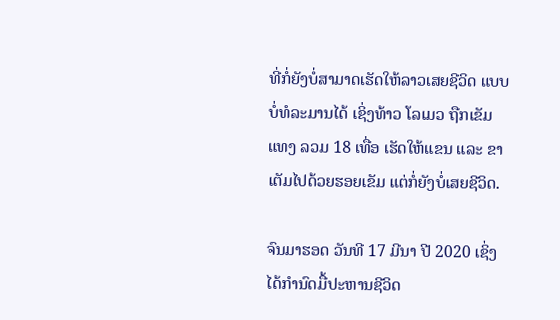ທີ່ກໍ່ຍັງບໍ່ສາມາດເຮັດໃຫ້ລາວເສຍຊີວິດ ແບບບໍ່ທໍລະມານໄດ້ ເຊິ່ງທ້າວ ໂລເມວ ຖືກເຂັມແທງ ລວມ 18 ເທື່ອ ເຮັດໃຫ້ແຂນ ແລະ ຂາ ເຕັມໄປດ້ວຍຮອຍເຂັມ ແຕ່ກໍ່ຍັງບໍ່ເສຍຊີວິດ.

ຈົນມາຮອດ ວັນທີ 17 ມີນາ ປີ 2020 ເຊິ່ງໄດ້ກຳນົດມື້ປະຫານຊີວິດ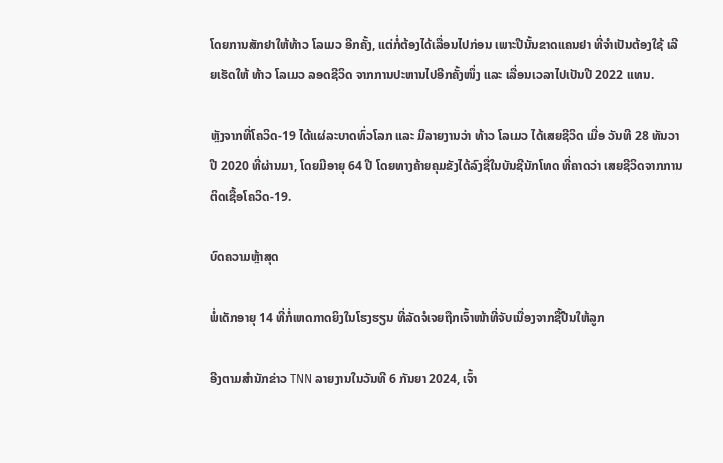ໂດຍການສັກຢາໃຫ້ທ້າວ ໂລເມວ ອີກຄັ້ງ, ແຕ່ກໍ່ຕ້ອງໄດ້ເລື່ອນໄປກ່ອນ ເພາະປີນັ້ນຂາດແຄນຢາ ທີ່ຈຳເປັນຕ້ອງໃຊ້ ເລີຍເຮັດໃຫ້ ທ້າວ ໂລເມວ ລອດຊີວິດ ຈາກການປະຫານໄປອີກຄັ້ງໜຶ່ງ ແລະ ເລື່ອນເວລາໄປເປັນປີ 2022 ແທນ.

ຫຼັງຈາກທີ່ໂຄວິດ-19 ໄດ້ແຜ່ລະບາດທົ່ວໂລກ ແລະ ມີລາຍງານວ່າ ທ້າວ ໂລເມວ ໄດ້ເສຍຊີວິດ ເມື່ອ ວັນທີ 28 ທັນວາ ປີ 2020 ທີ່ຜ່ານມາ, ໂດຍມີອາຍຸ 64 ປີ ໂດຍທາງຄ້າຍຄຸມຂັງໄດ້ລົງຊື່ໃນບັນຊີນັກໂທດ ທີ່ຄາດວ່າ ເສຍຊີວິດຈາກການຕິດເຊື້ອໂຄວິດ-19.

ບົດຄວາມຫຼ້າສຸດ

ພໍ່ເດັກອາຍຸ 14 ທີ່ກໍ່ເຫດກາດຍິງໃນໂຮງຮຽນ ທີ່ລັດຈໍເຈຍຖືກເຈົ້າໜ້າທີ່ຈັບເນື່ອງຈາກຊື້ປືນໃຫ້ລູກ

ອີງຕາມສຳນັກຂ່າວ TNN ລາຍງານໃນວັນທີ 6 ກັນຍາ 2024, ເຈົ້າ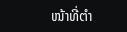ໜ້າທີ່ຕຳ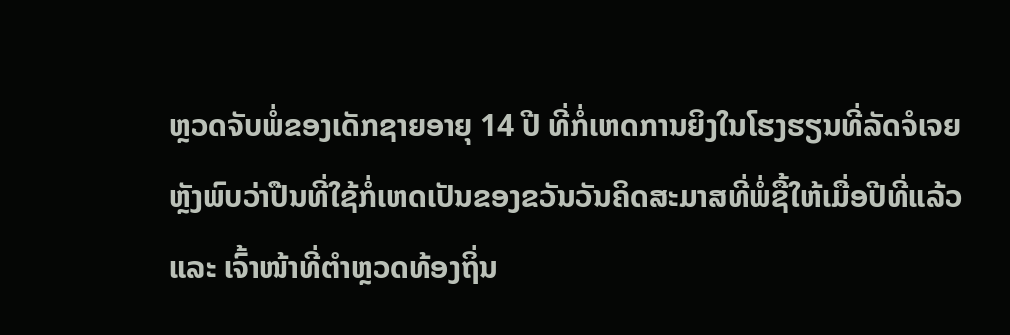ຫຼວດຈັບພໍ່ຂອງເດັກຊາຍອາຍຸ 14 ປີ ທີ່ກໍ່ເຫດການຍິງໃນໂຮງຮຽນທີ່ລັດຈໍເຈຍ ຫຼັງພົບວ່າປືນທີ່ໃຊ້ກໍ່ເຫດເປັນຂອງຂວັນວັນຄິດສະມາສທີ່ພໍ່ຊື້ໃຫ້ເມື່ອປີທີ່ແລ້ວ ແລະ ເຈົ້າໜ້າທີ່ຕຳຫຼວດທ້ອງຖິ່ນ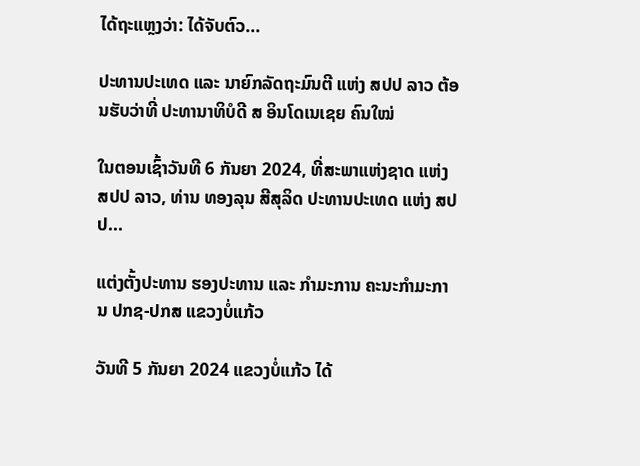ໄດ້ຖະແຫຼງວ່າ: ໄດ້ຈັບຕົວ...

ປະທານປະເທດ ແລະ ນາຍົກລັດຖະມົນຕີ ແຫ່ງ ສປປ ລາວ ຕ້ອນຮັບວ່າທີ່ ປະທານາທິບໍດີ ສ ອິນໂດເນເຊຍ ຄົນໃໝ່

ໃນຕອນເຊົ້າວັນທີ 6 ກັນຍາ 2024, ທີ່ສະພາແຫ່ງຊາດ ແຫ່ງ ສປປ ລາວ, ທ່ານ ທອງລຸນ ສີສຸລິດ ປະທານປະເທດ ແຫ່ງ ສປປ...

ແຕ່ງຕັ້ງປະທານ ຮອງປະທານ ແລະ ກຳມະການ ຄະນະກຳມະການ ປກຊ-ປກສ ແຂວງບໍ່ແກ້ວ

ວັນທີ 5 ກັນຍາ 2024 ແຂວງບໍ່ແກ້ວ ໄດ້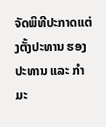ຈັດພິທີປະກາດແຕ່ງຕັ້ງປະທານ ຮອງປະທານ ແລະ ກຳມະ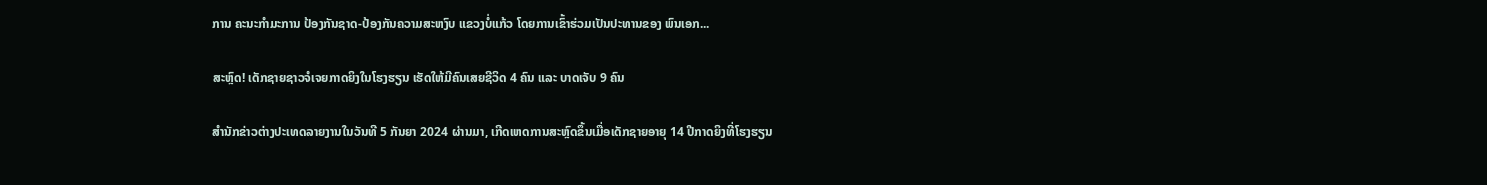ການ ຄະນະກຳມະການ ປ້ອງກັນຊາດ-ປ້ອງກັນຄວາມສະຫງົບ ແຂວງບໍ່ແກ້ວ ໂດຍການເຂົ້າຮ່ວມເປັນປະທານຂອງ ພົນເອກ...

ສະຫຼົດ! ເດັກຊາຍຊາວຈໍເຈຍກາດຍິງໃນໂຮງຮຽນ ເຮັດໃຫ້ມີຄົນເສຍຊີວິດ 4 ຄົນ ແລະ ບາດເຈັບ 9 ຄົນ

ສຳນັກຂ່າວຕ່າງປະເທດລາຍງານໃນວັນທີ 5 ກັນຍາ 2024 ຜ່ານມາ, ເກີດເຫດການສະຫຼົດຂຶ້ນເມື່ອເດັກຊາຍອາຍຸ 14 ປີກາດຍິງທີ່ໂຮງຮຽນ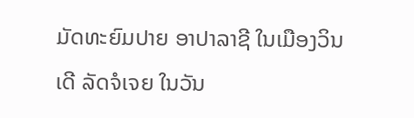ມັດທະຍົມປາຍ ອາປາລາຊີ ໃນເມືອງວິນເດີ ລັດຈໍເຈຍ ໃນວັນ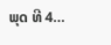ພຸດ ທີ 4...